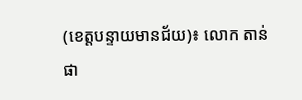(ខេត្តបន្ទាយមានជ័យ)៖ លោក តាន់ ផា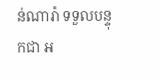ន់ណារ៉ា ទទួលបន្ទុកជា អ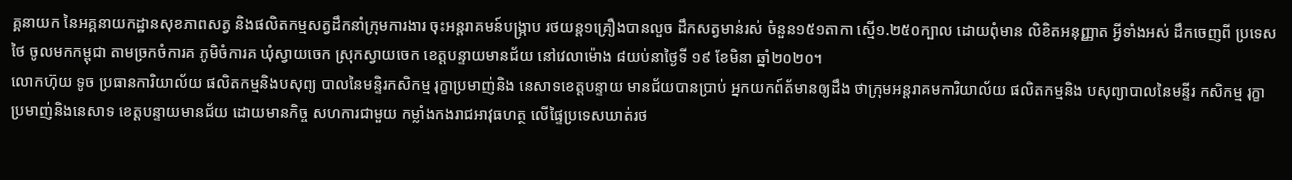គ្គនាយក នៃអគ្គនាយកដ្ឋានសុខភាពសត្វ និងផលិតកម្មសត្វដឹកនាំក្រុមការងារ ចុះអន្តរាគមន៍បង្ក្រាប រថយន្ត១គ្រឿងបានលួច ដឹកសត្វមាន់រស់ ចំនួន១៥១តាកា ស្មើ១.២៥០ក្បាល ដោយពុំមាន លិខិតអនុញ្ញាត អ្វីទាំងអស់ ដឹកចេញពី ប្រទេសថៃ ចូលមកកម្ពុជា តាមច្រកចំការគ ភូមិចំការគ ឃុំស្វាយចេក ស្រុកស្វាយចេក ខេត្តបន្ទាយមានជ័យ នៅវេលាម៉ោង ៨យប់នាថ្ងៃទី ១៩ ខែមិនា ឆ្នាំ២០២០។
លោកហ៊ុយ ទូច ប្រធានការិយាល័យ ផលិតកម្មនិងបសុព្យ បាលនៃមន្ទិរកសិកម្ម រុក្ខាប្រមាញ់និង នេសាទខេត្តបន្ទាយ មានជ័យបានប្រាប់ អ្នកយកព៍ត័មានឲ្យដឹង ថាក្រុមអន្តរាគមការិយាល័យ ផលិតកម្មនិង បសុព្យាបាលនៃមន្ទីរ កសិកម្ម រុក្ខាប្រមាញ់និងនេសាទ ខេត្តបន្ទាយមានជ័យ ដោយមានកិច្ច សហការជាមួយ កម្លាំងកងរាជអាវុធហត្ថ លើផ្ទៃប្រទេសឃាត់រថ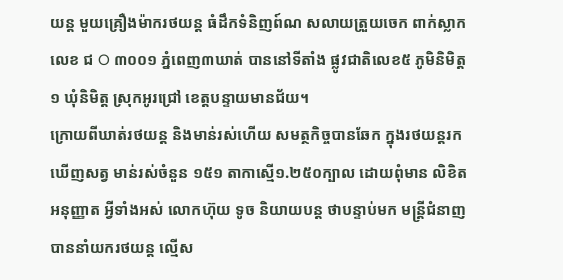យន្ត មួយគ្រឿងម៉ាករថយន្ត ធំដឹកទំនិញព៍ណ សលាយត្រួយចេក ពាក់ស្លាក លេខ ជ O ៣០០១ ភ្នំពេញ៣ឃាត់ បាននៅទីតាំង ផ្លូវជាតិលេខ៥ ភូមិនិមិត្ត១ ឃុំនិមិត្ត ស្រុកអូរជ្រៅ ខេត្តបន្ទាយមានជ័យ។
ក្រោយពីឃាត់រថយន្ត និងមាន់រស់ហើយ សមត្ថកិច្ចបានឆែក ក្នុងរថយន្តរកឃើញសត្វ មាន់រស់ចំនួន ១៥១ តាកាស្មើ១.២៥០ក្បាល ដោយពុំមាន លិខិតអនុញ្ញាត អ្វីទាំងអស់ លោកហ៊ុយ ទូច និយាយបន្ត ថាបន្ទាប់មក មន្រ្តីជំនាញ បាននាំយករថយន្ត ល្មើស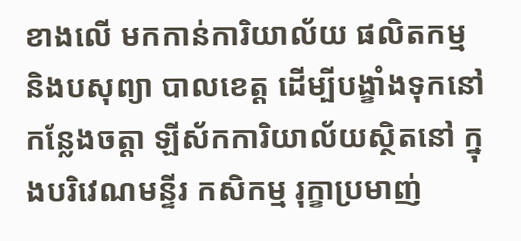ខាងលើ មកកាន់ការិយាល័យ ផលិតកម្ម និងបសុព្យា បាលខេត្ត ដើម្បីបង្ខាំងទុកនៅកន្លែងចត្តា ឡីស័កការិយាល័យស្ថិតនៅ ក្នុងបរិវេណមន្ទីរ កសិកម្ម រុក្ខាប្រមាញ់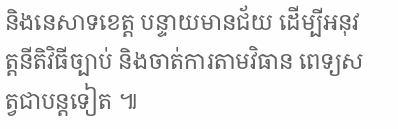និងនេសាទខេត្ត បន្ទាយមានជ័យ ដើម្បីអនុវត្តនីតិវិធីច្បាប់ និងចាត់ការតាមវិធាន ពេទ្យសត្វជាបន្តទៀត ៕